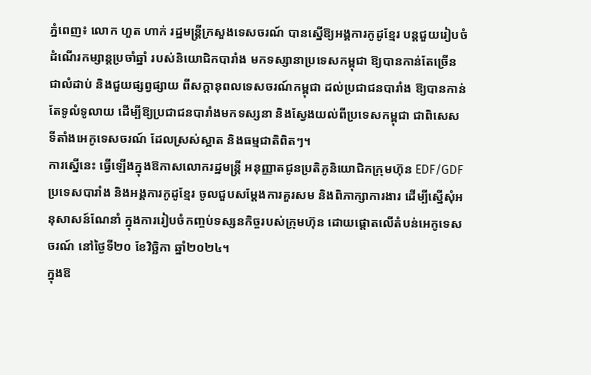ភ្នំពេញ៖ លោក ហួត ហាក់ រដ្ឋមន្ត្រីក្រសួងទេសចរណ៍ បានស្នើឱ្យអង្គការកូដូខ្មែរ បន្តជួយរៀបចំដំណើរកម្សាន្តប្រចាំឆ្នាំ របស់និយោជិកបារាំង មកទស្សានាប្រទេសកម្ពុជា ឱ្យបានកាន់តែច្រើនជាលំដាប់ និងជួយផ្សព្វផ្សាយ ពីសក្តានុពលទេសចរណ៍កម្ពុជា ដល់ប្រជាជនបារាំង ឱ្យបានកាន់តែទូលំទូលាយ ដើម្បីឱ្យប្រជាជនបារាំងមកទស្សនា និងស្វែងយល់ពីប្រទេសកម្ពុជា ជាពិសេសទីតាំងអេកូទេសចរណ៍ ដែលស្រស់ស្អាត និងធម្មជាតិពិតៗ។
ការស្នើនេះ ធ្វើឡើងក្នុងឱកាសលោករដ្ឋមន្រ្តី អនុញ្ញាតជូនប្រតិភូនិយោជិកក្រុមហ៊ុន EDF/GDF ប្រទេសបារាំង និងអង្គការកូដូខ្មែរ ចូលជួបសម្តែងការគួរសម និងពិភាក្សាការងារ ដើម្បីស្នើសុំអនុសាសន៍ណែនាំ ក្នុងការរៀបចំកញ្ចប់ទស្សនកិច្ចរបស់ក្រុមហ៊ុន ដោយផ្តោតលើតំបន់អេកូទេសចរណ៍ នៅថ្ងៃទី២០ ខែវិច្ឆិកា ឆ្នាំ២០២៤។
ក្នុងឱ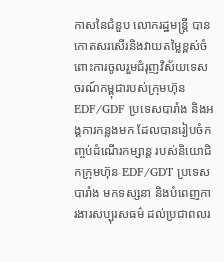កាសនៃជំនួប លោករដ្ឋមន្ត្រី បានកោតសរសើរនិងវាយតម្លៃខ្ពស់ចំពោះការចូលរួមជំរុញវិស័យទេសចរណ៍កម្ពុជារបស់ក្រុមហ៊ុន EDF/GDF ប្រទេសបារាំង និងអង្គការកន្លងមក ដែលបានរៀបចំកញ្ចប់ដំណើរកម្សាន្ត របស់និយោជិកក្រុមហ៊ុន EDF/GDT ប្រទេសបារាំង មកទស្សនា និងបំពេញការងារសប្បុរសធម៌ ដល់ប្រជាពលរ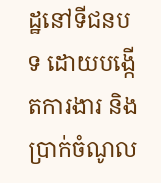ដ្ឋនៅទីជនបទ ដោយបង្កើតការងារ និងប្រាក់ចំណូល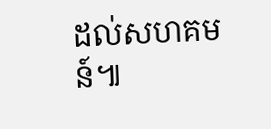ដល់សហគមន៍៕